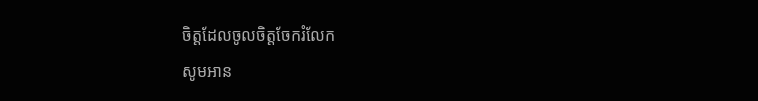ចិត្តដែលចូលចិត្តចែករំលែក
សូមអាន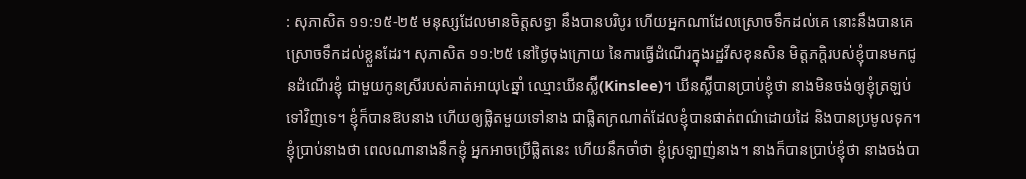: សុភាសិត ១១:១៥-២៥ មនុស្សដែលមានចិត្តសទ្ធា នឹងបានបរិបូរ ហើយអ្នកណាដែលស្រោចទឹកដល់គេ នោះនឹងបានគេស្រោចទឹកដល់ខ្លួនដែរ។ សុភាសិត ១១:២៥ នៅថ្ងៃចុងក្រោយ នៃការធ្វើដំណើរក្នុងរដ្ឋវីសខុនសិន មិត្តភក្តិរបស់ខ្ញុំបានមកជូនដំណើរខ្ញុំ ជាមួយកូនស្រីរបស់គាត់អាយុ៤ឆ្នាំ ឈ្មោះឃីនស្ល៊ី(Kinslee)។ ឃីនស្ល៊ីបានប្រាប់ខ្ញុំថា នាងមិនចង់ឲ្យខ្ញុំត្រឡប់ទៅវិញទេ។ ខ្ញុំក៏បានឱបនាង ហើយឲ្យផ្លិតមួយទៅនាង ជាផ្លិតក្រណាត់ដែលខ្ញុំបានផាត់ពណ៌ដោយដៃ និងបានប្រមូលទុក។ ខ្ញុំប្រាប់នាងថា ពេលណានាងនឹកខ្ញុំ អ្នកអាចប្រើផ្លិតនេះ ហើយនឹកចាំថា ខ្ញុំស្រឡាញ់នាង។ នាងក៏បានប្រាប់ខ្ញុំថា នាងចង់បា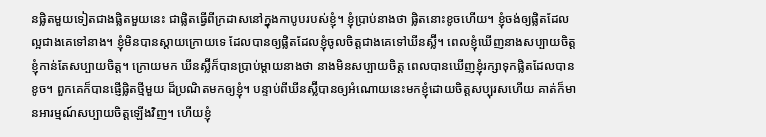នផ្លិតមួយទៀតជាងផ្លិតមួយនេះ ជាផ្លិតធ្វើពីក្រដាសនៅក្នុងកាបូបរបស់ខ្ញុំ។ ខ្ញុំប្រាប់នាងថា ផ្លិតនោះខូចហើយ។ ខ្ញុំចង់ឲ្យផ្លិតដែលល្អជាងគេទៅនាង។ ខ្ញុំមិនបានស្តាយក្រោយទេ ដែលបានឲ្យផ្លិតដែលខ្ញុំចូលចិត្តជាងគេទៅឃីនស្ល៊ី។ ពេលខ្ញុំឃើញនាងសប្បាយចិត្ត ខ្ញុំកាន់តែសប្បាយចិត្ត។ ក្រោយមក ឃីនស្ល៊ីក៏បានប្រាប់ម្តាយនាងថា នាងមិនសប្បាយចិត្ត ពេលបានឃើញខ្ញុំរក្សាទុកផ្លិតដែលបានខូច។ ពួកគេក៏បានផ្ញើផ្លិតថ្មីមួយ ដ៏ប្រណិតមកឲ្យខ្ញុំ។ បន្ទាប់ពីឃីនស្ល៊ីបានឲ្យអំណោយនេះមកខ្ញុំដោយចិត្តសប្បុរសហើយ គាត់ក៏មានអារម្មណ៍សប្បាយចិត្តឡើងវិញ។ ហើយខ្ញុំ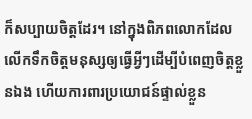ក៏សប្បាយចិត្តដែរ។ នៅក្នុងពិភពលោកដែលលើកទឹកចិត្តមនុស្សឲ្យធ្វើអ្វីៗដើម្បីបំពេញចិត្តខ្លួនឯង ហើយការពារប្រយោជន៍ផ្ទាល់ខ្លួន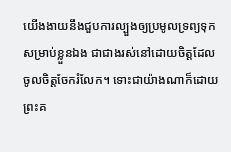យើងងាយនឹងជួបការល្បួងឲ្យប្រមូលទ្រព្យទុកសម្រាប់ខ្លួនឯង ជាជាងរស់នៅដោយចិត្តដែលចូលចិត្តចែករំលែក។ ទោះជាយ៉ាងណាក៏ដោយ ព្រះគ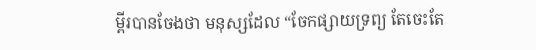ម្ពីរបានចែងថា មនុស្សដែល “ចែកផ្សាយទ្រព្យ តែចេះតែ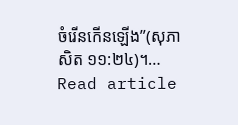ចំរើនកើនឡើង”(សុភាសិត ១១:២៤)។…
Read article